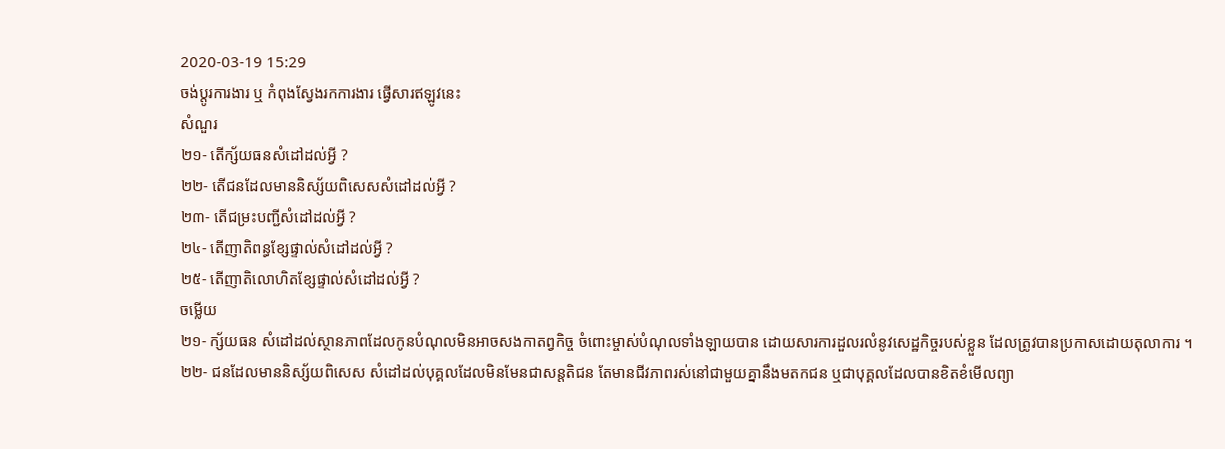2020-03-19 15:29
ចង់ប្តូរការងារ ឬ កំពុងស្វែងរកការងារ ផ្វើសារឥឡូវនេះ
សំណួរ
២១- តើក្ស័យធនសំដៅដល់អ្វី ?
២២- តើជនដែលមាននិស្ស័យពិសេសសំដៅដល់អ្វី ?
២៣- តើជម្រះបញ្ជីសំដៅដល់អ្វី ?
២៤- តើញាតិពន្ធខ្សែផ្ទាល់សំដៅដល់អ្វី ?
២៥- តើញាតិលោហិតខ្សែផ្ទាល់សំដៅដល់អ្វី ?
ចម្លើយ
២១- ក្ស័យធន សំដៅដល់ស្ថានភាពដែលកូនបំណុលមិនអាចសងកាតព្វកិច្ច ចំពោះម្ចាស់បំណុលទាំងឡាយបាន ដោយសារការដួលរលំនូវសេដ្ឋកិច្ចរបស់ខ្លួន ដែលត្រូវបានប្រកាសដោយតុលាការ ។
២២- ជនដែលមាននិស្ស័យពិសេស សំដៅដល់បុគ្គលដែលមិនមែនជាសន្តតិជន តែមានជីវភាពរស់នៅជាមួយគ្នានឹងមតកជន ឬជាបុគ្គលដែលបានខិតខំមើលព្យា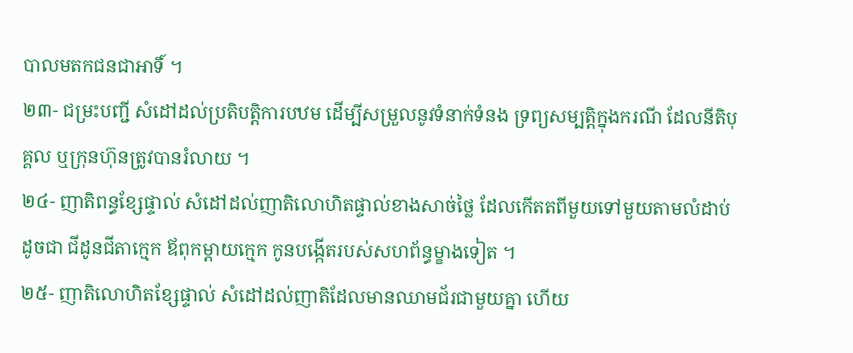បាលមតកជនជាអាទិ៍ ។
២៣- ជម្រះបញ្ជី សំដៅដល់ប្រតិបត្តិការបឋម ដើម្បីសម្រួលនូវទំនាក់ទំនង ទ្រព្យសម្បត្តិក្នុងករណី ដែលនីតិបុគ្គល ឬក្រុនហ៊ុនត្រូវបានរំលាយ ។
២៤- ញាតិពន្ធខ្សែផ្ទាល់ សំដៅដល់ញាតិលោហិតផ្ទាល់ខាងសាច់ថ្លៃ ដែលកើតតពីមួយទៅមួយតាមលំដាប់ដូចជា ជីដូនជីតាក្មេក ឪពុកម្តាយក្មេក កូនបង្កើតរបស់សហព័ន្ធម្ខាងទៀត ។
២៥- ញាតិលោហិតខ្សែផ្ទាល់ សំដៅដល់ញាតិដែលមានឈាមជ័រជាមួយគ្នា ហើយ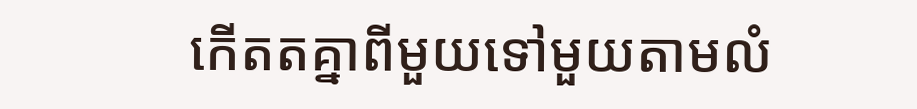កើតតគ្នាពីមួយទៅមួយតាមលំ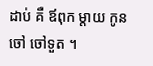ដាប់ គឺ ឪពុក ម្តាយ កូន ចៅ ចៅទួត ។